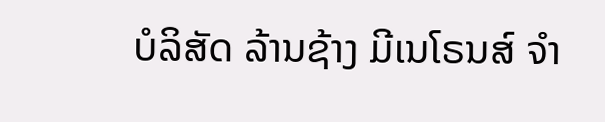ບໍລິສັດ ລ້ານຊ້າງ ມີເນໂຣນສ໌ ຈຳ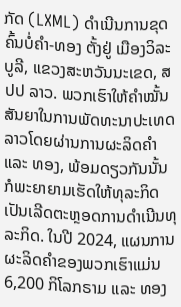ກັດ (LXML) ດຳເນີນການຂຸດຄົ້ນບໍ່ຄຳ-ທອງ ຕັ້ງຢູ່ ເມືອງວິລະບູລີ, ແຂວງສະຫວັນນະເຂດ, ສປປ ລາວ. ພວກເຮົາໃຫ້ຄຳໝັ້ນສັນຍາໃນການພັດທະນາປະເທດລາວໂດຍຜ່ານການຜະລິດຄຳ ແລະ ທອງ, ພ້ອມດຽວກັນນັ້ນກໍພະຍາຍາມເຮັດໃຫ້ທຸລະກິດເປັນເລີດຕະຫຼອດການດຳເນີນທຸລະກິດ. ໃນປີ 2024, ແຜນການຜະລິດຄຳຂອງພວກເຮົາແມ່ນ 6,200 ກິໂລກຣາມ ແລະ ທອງ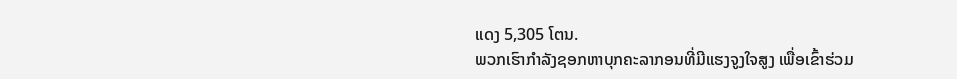ແດງ 5,305 ໂຕນ.
ພວກເຮົາກໍາລັງຊອກຫາບຸກຄະລາກອນທີ່ມີແຮງຈູງໃຈສູງ ເພື່ອເຂົ້າຮ່ວມ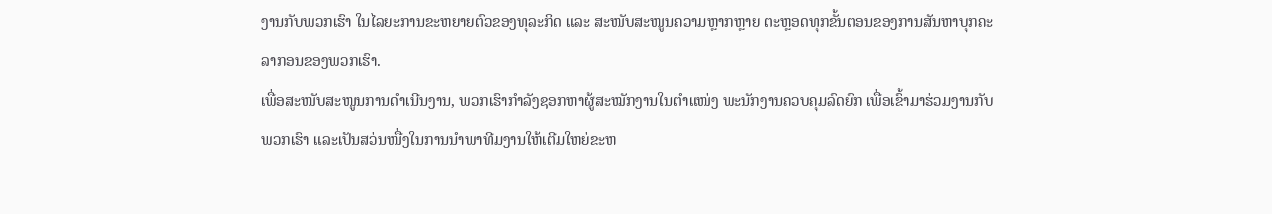ງານກັບພວກເຮົາ ໃນໄລຍະການຂະຫຍາຍຕົວຂອງທຸລະກິດ ແລະ ສະໜັບສະໜູນຄວາມຫຼາກຫຼາຍ ຕະຫຼອດທຸກຂັ້ນຕອນຂອງການສັນຫາບຸກຄະລາກອນຂອງພວກເຮົາ.
ເພື່ອສະໜັບສະໜູນການດຳເນີນງານ, ພວກເຮົາກຳລັງຊອກຫາຜູ້ສະໝັກງານໃນຕໍາແໜ່ງ ພະນັກງານຄວບຄຸມລົດຍົກ ເພື່ອເຂົ້າມາຮ່ວມງານກັບພວກເຮົາ ແລະເປັນສວ່ນໜື່ງໃນການນໍາພາທີມງານໃຫ້ເຕີມໃຫຍ່ຂະຫ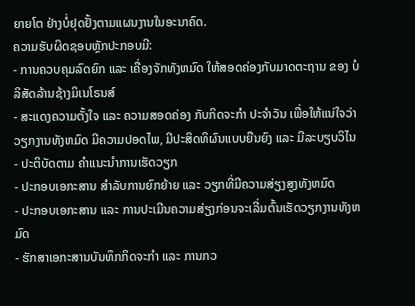ຍາຍໂຕ ຢ່າງບໍ່ຢຸດຢັ້ງຕາມແຜນງານໃນອະນາຄົດ.
ຄວາມຮັບຜິດຊອບຫຼັກປະກອບມີ:
- ການຄວບຄຸມລົດຍົກ ແລະ ເຄື່ອງຈັກທັງຫມົດ ໃຫ້ສອດຄ່ອງກັບມາດຕະຖານ ຂອງ ບໍລິສັດລ້ານຊ້າງມິເນໂຣນສ໌
- ສະແດງຄວາມຕັ້ງໃຈ ແລະ ຄວາມສອດຄ່ອງ ກັບກິດຈະກໍາ ປະຈໍາວັນ ເພື່ອໃຫ້ແນ່ໃຈວ່າ ວຽກງານທັງຫມົດ ມີຄວາມປອດໄພ, ມີປະສິດທິຜົນແບບຍືນຍົງ ແລະ ມີລະບຽບວິໄນ
- ປະຕິບັດຕາມ ຄໍາແນະນໍາການເຮັດວຽກ
- ປະກອບເອກະສານ ສໍາລັບການຍົກຍ້າຍ ແລະ ວຽກທີ່ມີຄວາມສ່ຽງສູງທັງຫມົດ
- ປະກອບເອກະສານ ແລະ ການປະເມີນຄວາມສ່ຽງກ່ອນຈະເລີ່ມຕົ້ນເຮັດວຽກງານທັງຫມົດ
- ຮັກສາເອກະສານບັນທຶກກິດຈະກໍາ ແລະ ການກວ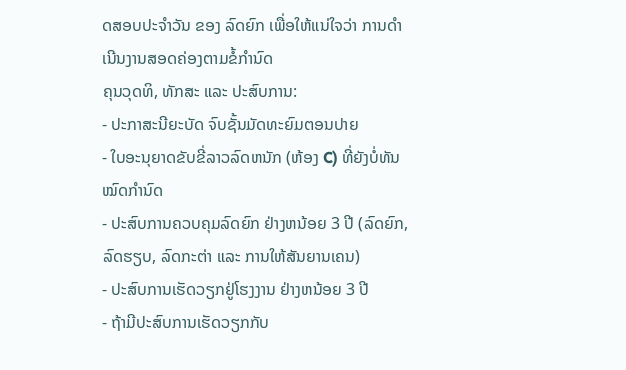ດສອບປະຈໍາວັນ ຂອງ ລົດຍົກ ເພື່ອໃຫ້ແນ່ໃຈວ່າ ການດໍາເນີນງານສອດຄ່ອງຕາມຂໍ້ກຳນົດ
ຄຸນວຸດທິ, ທັກສະ ແລະ ປະສົບການ:
- ປະກາສະນີຍະບັດ ຈົບຊັ້ນມັດທະຍົມຕອນປາຍ
- ໃບອະນຸຍາດຂັບຂີ່ລາວລົດຫນັກ (ຫ້ອງ C) ທີ່ຍັງບໍ່ທັນໝົດກຳນົດ
- ປະສົບການຄວບຄຸມລົດຍົກ ຢ່າງຫນ້ອຍ 3 ປີ (ລົດຍົກ, ລົດຮຽບ, ລົດກະຕ່າ ແລະ ການໃຫ້ສັນຍານເຄນ)
- ປະສົບການເຮັດວຽກຢູ່ໂຮງງານ ຢ່າງຫນ້ອຍ 3 ປີ
- ຖ້າມີປະສົບການເຮັດວຽກກັບ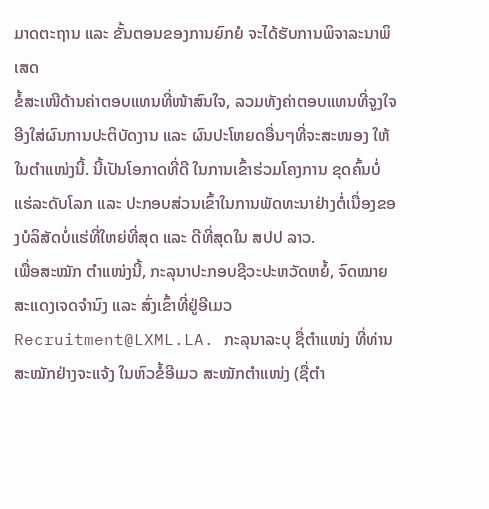ມາດຕະຖານ ແລະ ຂັ້ນຕອນຂອງການຍົກຍໍ ຈະໄດ້ຮັບການພິຈາລະນາພິເສດ
ຂໍ້ສະເໜີດ້ານຄ່າຕອບແທນທີ່ໜ້າສົນໃຈ, ລວມທັງຄ່າຕອບແທນທີ່ຈູງໃຈອີງໃສ່ຜົນການປະຕິບັດງານ ແລະ ຜົນປະໂຫຍດອື່ນໆທີ່ຈະສະໜອງ ໃຫ້ໃນຕຳແໜ່ງນີ້. ນີ້ເປັນໂອກາດທີ່ດີ ໃນການເຂົ້າຮ່ວມໂຄງການ ຂຸດຄົ້ນບໍ່ແຮ່ລະດັບໂລກ ແລະ ປະກອບສ່ວນເຂົ້າໃນການພັດທະນາຢ່າງຕໍ່ເນື່ອງຂອງບໍລິສັດບໍ່ແຮ່ທີ່ໃຫຍ່ທີ່ສຸດ ແລະ ດີທີ່ສຸດໃນ ສປປ ລາວ.
ເພື່ອສະໝັກ ຕຳແໜ່ງນີ້, ກະລຸນາປະກອບຊີວະປະຫວັດຫຍໍ້, ຈົດໝາຍສະແດງເຈດຈຳນົງ ແລະ ສົ່ງເຂົ້າທີ່ຢູ່ອີເມວ Recruitment@LXML.LA. ກະລຸນາລະບຸ ຊື່ຕຳແໜ່ງ ທີ່ທ່ານສະໝັກຢ່າງຈະແຈ້ງ ໃນຫົວຂໍ້ອີເມວ ສະໝັກຕຳແໜ່ງ (ຊື່ຕຳ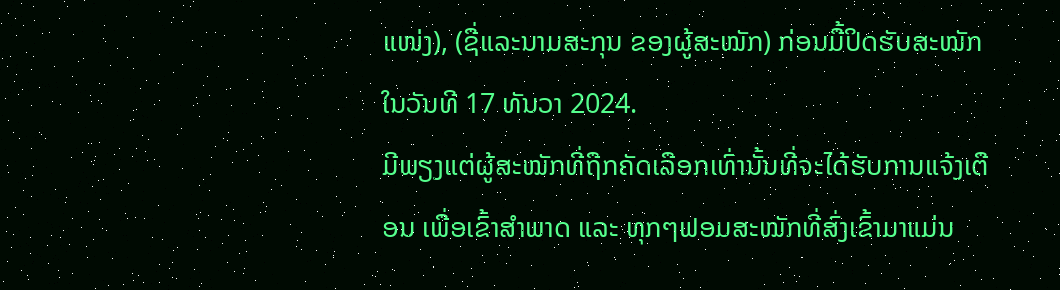ແໜ່ງ), (ຊື່ແລະນາມສະກຸນ ຂອງຜູ້ສະໝັກ) ກ່ອນມື້ປິດຮັບສະໝັກໃນວັນທີ 17 ທັນວາ 2024.
ມີພຽງແຕ່ຜູ້ສະໝັກທີ່ຖືກຄັດເລືອກເທົ່ານັ້ນທີ່ຈະໄດ້ຮັບການແຈ້ງເຕືອນ ເພື່ອເຂົ້າສຳພາດ ແລະ ທຸກໆຟອມສະໝັກທີ່ສົ່ງເຂົ້າມາແມ່ນ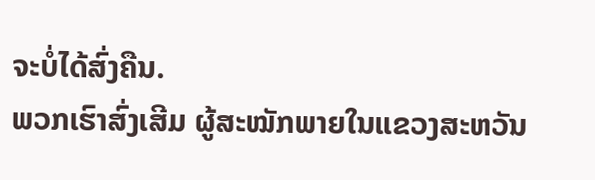ຈະບໍ່ໄດ້ສົ່ງຄືນ.
ພວກເຮົາສົ່ງເສີມ ຜູ້ສະໝັກພາຍໃນແຂວງສະຫວັນ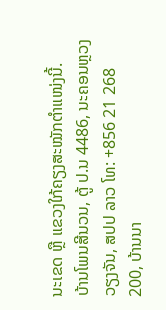ນະເຂດ ຫຼື ແຂວງໃກ້ຄຽງສະໝັກຕຳແໜ່ງນີ້.
ບ້ານໂພນສີນວນ, ຕູ້ ປ.ນ 4486, ນະຄອນຫຼວງວຽງຈັນ, ສປປ ລາວ ໂທ: +856 21 268 200, ບ້ານນາ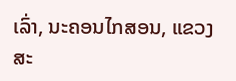ເລົ່າ, ນະຄອນໄກສອນ, ແຂວງສະ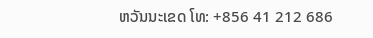ຫວັນນະເຂດ ໂທ: +856 41 212 686